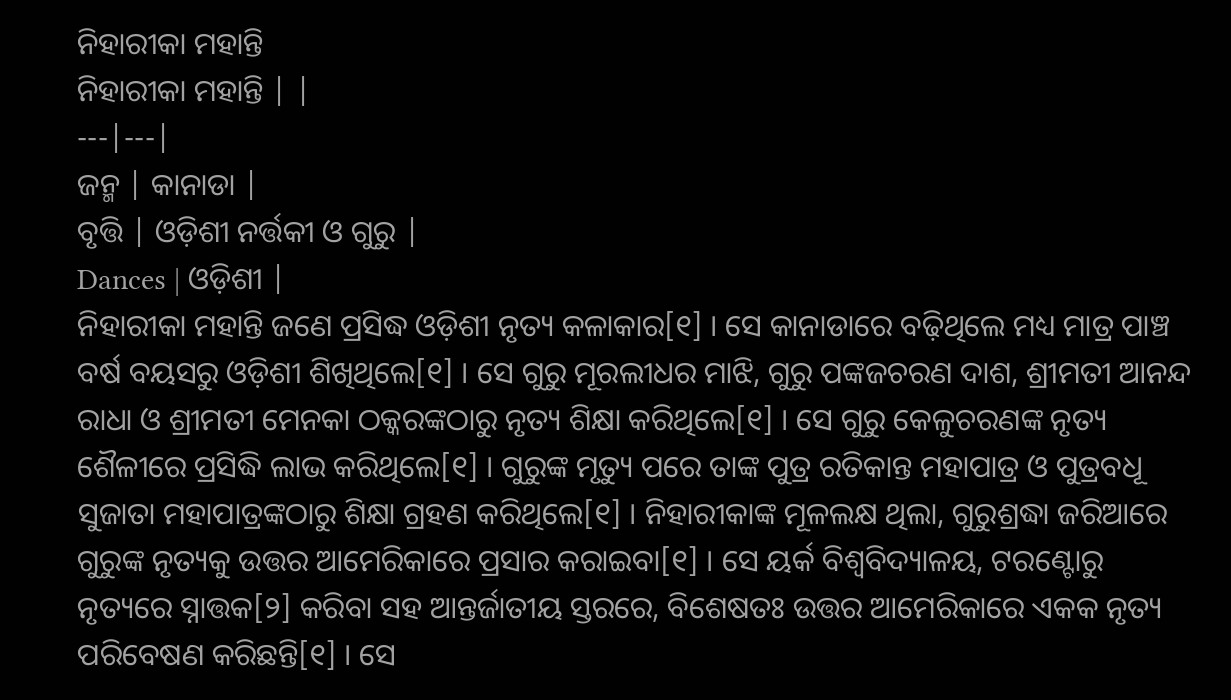ନିହାରୀକା ମହାନ୍ତି
ନିହାରୀକା ମହାନ୍ତି | |
---|---|
ଜନ୍ମ | କାନାଡା |
ବୃତ୍ତି | ଓଡ଼ିଶୀ ନର୍ତ୍ତକୀ ଓ ଗୁରୁ |
Dances | ଓଡ଼ିଶୀ |
ନିହାରୀକା ମହାନ୍ତି ଜଣେ ପ୍ରସିଦ୍ଧ ଓଡ଼ିଶୀ ନୃତ୍ୟ କଳାକାର[୧] । ସେ କାନାଡାରେ ବଢ଼ିଥିଲେ ମଧ୍ୟ ମାତ୍ର ପାଞ୍ଚ ବର୍ଷ ବୟସରୁ ଓଡ଼ିଶୀ ଶିଖିଥିଲେ[୧] । ସେ ଗୁରୁ ମୂରଲୀଧର ମାଝି, ଗୁରୁ ପଙ୍କଜଚରଣ ଦାଶ, ଶ୍ରୀମତୀ ଆନନ୍ଦ ରାଧା ଓ ଶ୍ରୀମତୀ ମେନକା ଠକ୍କରଙ୍କଠାରୁ ନୃତ୍ୟ ଶିକ୍ଷା କରିଥିଲେ[୧] । ସେ ଗୁରୁ କେଳୁଚରଣଙ୍କ ନୃତ୍ୟ ଶୈଳୀରେ ପ୍ରସିଦ୍ଧି ଲାଭ କରିଥିଲେ[୧] । ଗୁରୁଙ୍କ ମୃତ୍ୟୁ ପରେ ତାଙ୍କ ପୁତ୍ର ରତିକାନ୍ତ ମହାପାତ୍ର ଓ ପୁତ୍ରବଧୂ ସୁଜାତା ମହାପାତ୍ରଙ୍କଠାରୁ ଶିକ୍ଷା ଗ୍ରହଣ କରିଥିଲେ[୧] । ନିହାରୀକାଙ୍କ ମୂଳଲକ୍ଷ ଥିଲା, ଗୁରୁଶ୍ରଦ୍ଧା ଜରିଆରେ ଗୁରୁଙ୍କ ନୃତ୍ୟକୁ ଉତ୍ତର ଆମେରିକାରେ ପ୍ରସାର କରାଇବା[୧] । ସେ ୟର୍କ ବିଶ୍ୱବିଦ୍ୟାଳୟ, ଟରଣ୍ଟୋରୁ ନୃତ୍ୟରେ ସ୍ନାତ୍ତକ[୨] କରିବା ସହ ଆନ୍ତର୍ଜାତୀୟ ସ୍ତରରେ, ବିଶେଷତଃ ଉତ୍ତର ଆମେରିକାରେ ଏକକ ନୃତ୍ୟ ପରିବେଷଣ କରିଛନ୍ତି[୧] । ସେ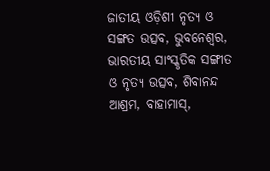ଜାତୀୟ ଓଡ଼ିଶୀ ନୃତ୍ଯ ଓ ସଙ୍ଗତ ଉତ୍ସବ, ଭୁବନେଶ୍ୱର, ଭାରତୀୟ ସାଂସ୍କୃତିକ ସଙ୍ଗୀତ ଓ ନୃତ୍ୟ ଉତ୍ସବ, ଶିବାନନ୍ଦ ଆଶ୍ରମ, ବାହାମାସ୍,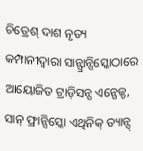ଚିତ୍ରେଶ୍ ଦାଶ ନୃତ୍ୟ କମ୍ପାନୀଦ୍ୱାରା ସାନ୍ଫ୍ରାନ୍ସିସ୍କୋଠାରେ ଆୟୋଜିତ ଟ୍ରାଡ଼ିସନ୍ସ ଏନ୍ଗେଜ୍ଡ, ସାନ୍ ଫ୍ରାନ୍ସିସ୍କୋ ଏଥିନିକ୍ ଡ୍ୟାନ୍ସ୍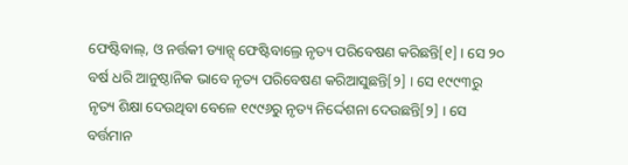ଫେଷ୍ଟିବାଲ୍, ଓ ନର୍ତ୍ତକୀ ଡ୍ୟାନ୍ସ୍ ଫେଷ୍ଟିବାଲ୍ରେ ନୃତ୍ୟ ପରିବେଷଣ କରିଛନ୍ତି[୧] । ସେ ୨୦ ବର୍ଷ ଧରି ଆନୁଷ୍ଠାନିକ ଭାବେ ନୃତ୍ୟ ପରିବେଷଣ କରିଆସୁଛନ୍ତି[୨] । ସେ ୧୯୯୩ରୁ ନୃତ୍ୟ ଶିକ୍ଷା ଦେଉଥିବା ବେଳେ ୧୯୯୬ରୁ ନୃତ୍ୟ ନିର୍ଦ୍ଦେଶନା ଦେଉଛନ୍ତି[୨] । ସେ ବର୍ତ୍ତମାନ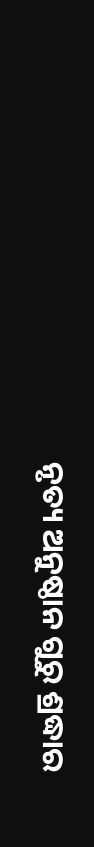ନୃତ୍ୟ ଅନୁଷ୍ଠାନ ଗୁରୁ ଶ୍ରଦ୍ଧାର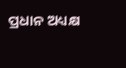ପ୍ରଧାନ ଅଧ୍ୟକ୍ଷ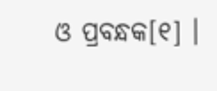ଓ ପ୍ରବନ୍ଧକ[୧] ।